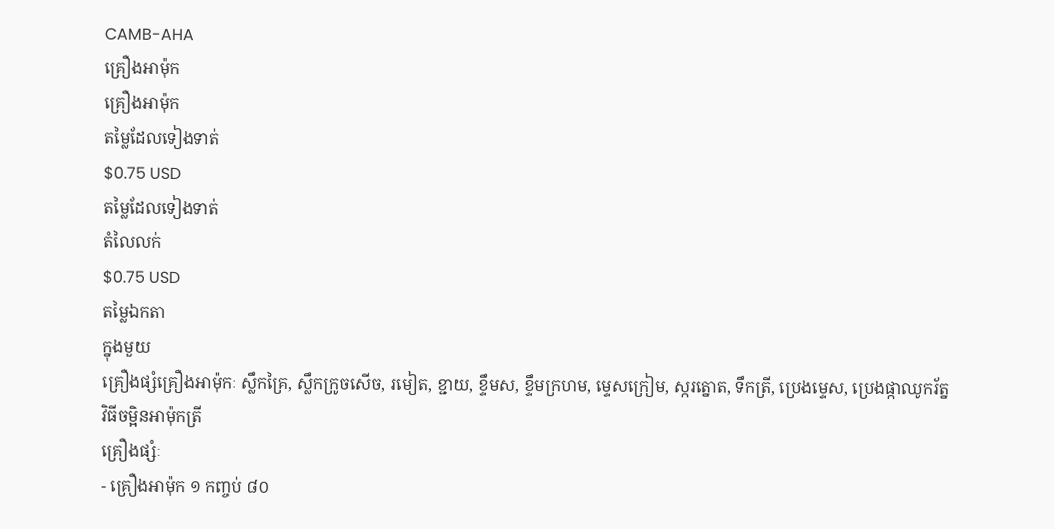CAMB-AHA
គ្រឿងអាម៉ុក
គ្រឿងអាម៉ុក
តម្លៃដែលទៀងទាត់
$0.75 USD
តម្លៃដែលទៀងទាត់
តំលៃលក់
$0.75 USD
តម្លៃឯកតា
ក្នុងមួយ
គ្រឿងផ្សំគ្រឿងអាម៉ុកៈ ស្លឹកគ្រៃ, ស្លឹកក្រូចសើច, រមៀត, ខ្ជាយ, ខ្ទឹមស, ខ្ទឹមក្រហម, ម្ទេសក្រៀម, ស្ករត្នោត, ទឹកត្រី, ប្រេងម្ទេស, ប្រេងផ្កាឈូករ័ត្ន
វិធីចម្អិនអាម៉ុកត្រី
គ្រឿងផ្សំៈ
- គ្រឿងអាម៉ុក ១ កញ្ចប់ ៨០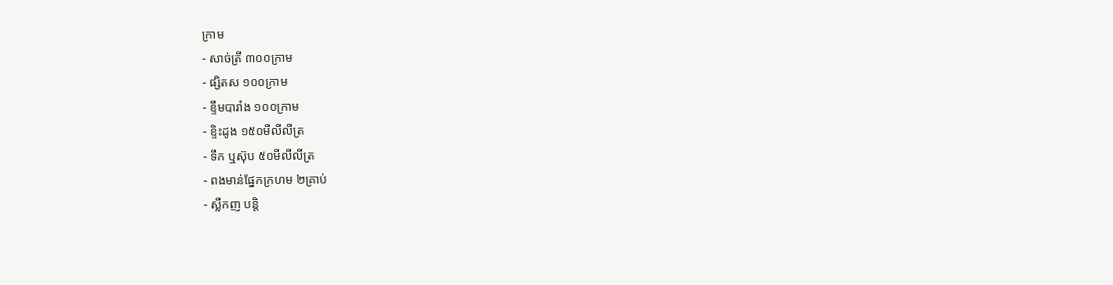ក្រាម
- សាច់ត្រី ៣០០ក្រាម
- ផ្សិតស ១០០ក្រាម
- ខ្ទឹមបារាំង ១០០ក្រាម
- ខ្ទិះដូង ១៥០មីលីលីត្រ
- ទឹក ឬស៊ុប ៥០មីលីលីត្រ
- ពងមាន់ផ្នែកក្រហម ២គ្រាប់
- ស្លឹកញ បន្តិ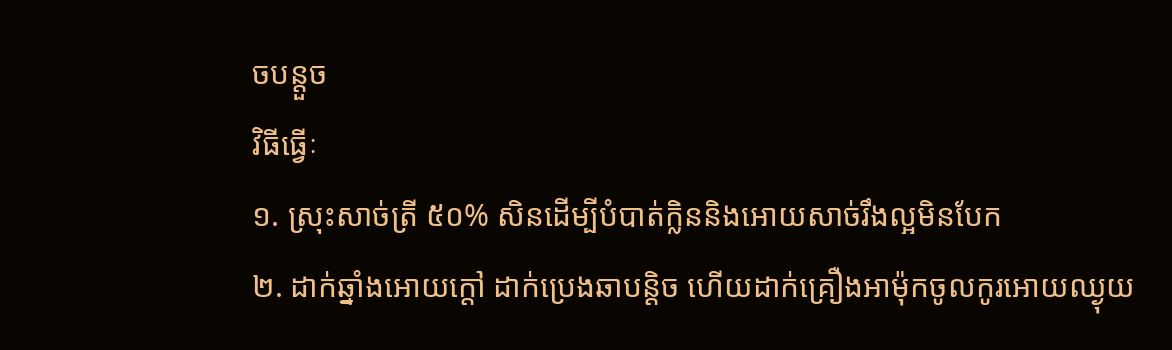ចបន្តួច
វិធីធ្វើៈ
១. ស្រុះសាច់ត្រី ៥០% សិនដើម្បីបំបាត់ក្លិននិងអោយសាច់រឹងល្អមិនបែក
២. ដាក់ឆ្នាំងអោយក្តៅ ដាក់ប្រេងឆាបន្តិច ហើយដាក់គ្រឿងអាម៉ុកចូលកូរអោយឈ្ងុយ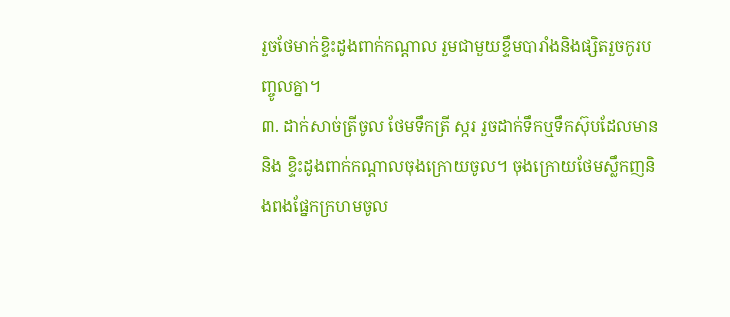រួចថែមាក់ខ្ទិះដូងពាក់កណ្តាល រួមជាមួយខ្ទឹមបារាំងនិងផ្សិតរួចកូរបញ្ចូលគ្នា។
៣. ដាក់សាច់ត្រីចូល ថែមទឹកត្រី ស្ករ រួចដាក់ទឹកឬទឹកស៊ុបដែលមាននិង ខ្ទិះដូងពាក់កណ្តាលចុងក្រោយចូល។ ចុងក្រោយថែមស្លឹកញនិងពងផ្នែកក្រហមចូល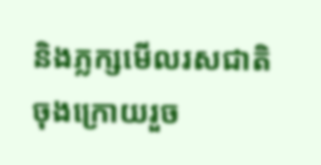និងភ្លក្សមើលរសជាតិចុងក្រោយរួច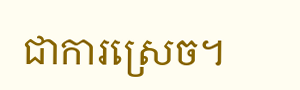ជាការស្រេច។